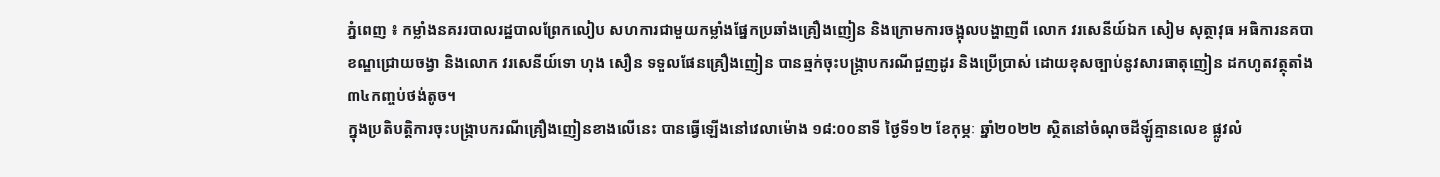ភ្នំពេញ ៖ កម្លាំងនគររបាលរដ្ឋបាលព្រែកលៀប សហការជាមួយកម្លាំងផ្នែកប្រឆាំងគ្រឿងញៀន និងក្រោមការចង្អុលបង្ហាញពី លោក វរសេនីយ៍ឯក សៀម សុត្ថាវុធ អធិការនគបាខណ្ឌជ្រោយចង្វា និងលោក វរសេនីយ៍ទោ ហុង សឿន ទទួលផែនគ្រឿងញៀន បានឆ្មក់ចុះបង្រ្កាបករណីជួញដូរ និងប្រើប្រាស់ ដោយខុសច្បាប់នូវសារធាតុញៀន ដកហូតវត្ថុតាំង ៣៤កញ្ចប់ថង់តូច។
ក្នុងប្រតិបត្តិការចុះបង្រ្កាបករណីគ្រឿងញៀនខាងលើនេះ បានធ្វើឡើងនៅវេលាម៉ោង ១៨:០០នាទី ថ្ងៃទី១២ ខែកុម្ភៈ ឆ្នាំ២០២២ ស្ថិតនៅចំណុចដីឡូ៍គ្មានលេខ ផ្លូវលំ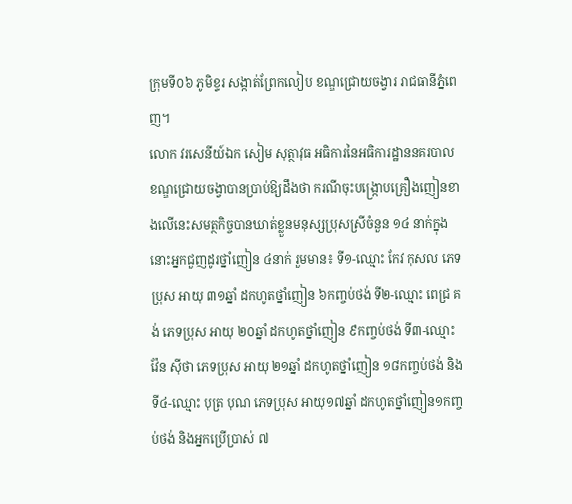ក្រុមទី០៦ ភូមិខ្ទរ សង្កាត់ព្រែកលៀប ខណ្ឌជ្រោយចង្វារ រាជធានីភ្នំពេញ។
លោក វរសេនីយ៍ឯក សៀម សុត្ថាវុធ អធិការនៃអធិការដ្ឋាននគរបាលខណ្ឌជ្រោយចង្វាបានប្រាប់ឱ្យដឹងថា ករណីចុះបង្ក្រោបគ្រឿងញៀនខាងលើនេះសមត្ថកិច្ចបានឃាត់ខ្លួនមនុស្សប្រុសស្រីចំនួន ១៤ នាក់ក្នុងនោះអ្នកជួញដូរថ្នាំញៀន ៤នាក់ រួមមាន៖ ទី១-ឈ្មោះ កែវ កុសល ភេទប្រុស អាយុ ៣១ឆ្នាំ ដកហូតថ្នាំញៀន ៦កញ្ចប់ថង់ ទី២-ឈ្មោះ ពេជ្រ គង់ ភេទប្រុស អាយុ ២០ឆ្នាំ ដកហូតថ្នាំញៀន ៩កញ្ចប់ថង់ ទី៣-ឈ្មោះ វ៉ែន ស៊ីថា ភេទប្រុស អាយុ ២១ឆ្នាំ ដកហូតថ្នាំញៀន ១៨កញ្ចប់ថង់ និងទី៤-ឈ្មោះ បុត្រ បុណ ភេទប្រុស អាយុ១៧ឆ្នាំ ដកហូតថ្នាំញៀន១កញ្ចប់ថង់ និងអ្នកប្រើប្រាស់ ៧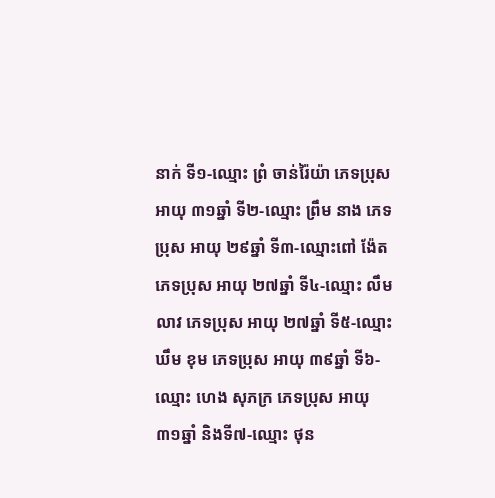នាក់ ទី១-ឈ្មោះ ព្រំ ចាន់រ៉ៃយ៉ា ភេទប្រុស អាយុ ៣១ឆ្នាំ ទី២-ឈ្មោះ ព្រឹម នាង ភេទប្រុស អាយុ ២៩ឆ្នាំ ទី៣-ឈ្មោះពៅ ង៉ែត ភេទប្រុស អាយុ ២៧ឆ្នាំ ទី៤-ឈ្មោះ លឹម លាវ ភេទប្រុស អាយុ ២៧ឆ្នាំ ទី៥-ឈ្មោះ ឃឹម ខុម ភេទប្រុស អាយុ ៣៩ឆ្នាំ ទី៦-ឈ្មោះ ហេង សុភក្រ ភេទប្រុស អាយុ ៣១ឆ្នាំ និងទី៧-ឈ្មោះ ថុន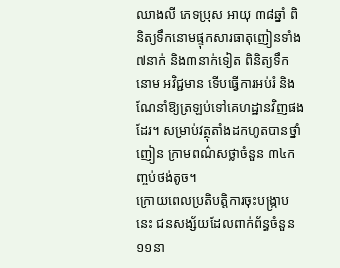ឈាងលី ភេទប្រុស អាយុ ៣៨ឆ្នាំ ពិនិត្យទឹកនោមផ្ទុកសារធាតុញៀនទាំង៧នាក់ និង៣នាក់ទៀត ពិនិត្យទឹកនោម អវិជ្ជមាន ទើបធ្វើការអប់រំ និងណែនាំឱ្យត្រឡប់ទៅគេហដ្ឋានវិញផងដែរ។ សម្រាប់វត្ថុតាំងដកហូតបានថ្នាំញៀន ក្រាមពណ៌សថ្លាចំនួន ៣៤កញ្ចប់ថង់តូច។
ក្រោយពេលប្រតិបត្តិការចុះបង្ក្រាបនេះ ជនសង្ស័យដែលពាក់ព័ន្ធចំនួន ១១នា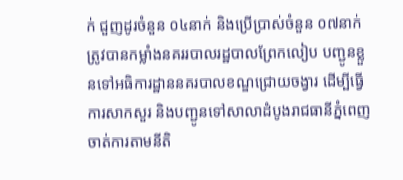ក់ ជួញដូរចំនួន ០៤នាក់ និងប្រើប្រាស់ចំនួន ០៧នាក់ ត្រូវបានកម្លាំងនគររបាលរដ្ឋបាលព្រែកលៀប បញ្ជូនខ្លួនទៅអធិការដ្ឋាននគរបាលខណ្ឌជ្រោយចង្វារ ដើម្បីធ្វើការសាកសួរ និងបញ្ជូនទៅសាលាដំបូងរាជធានីភ្នំពេញ ចាត់ការតាមនីតិ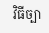វិធីច្បា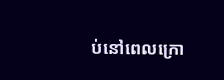ប់នៅពេលក្រោ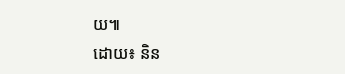យ៕
ដោយ៖ និន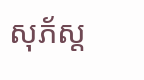សុភ័ស្ត